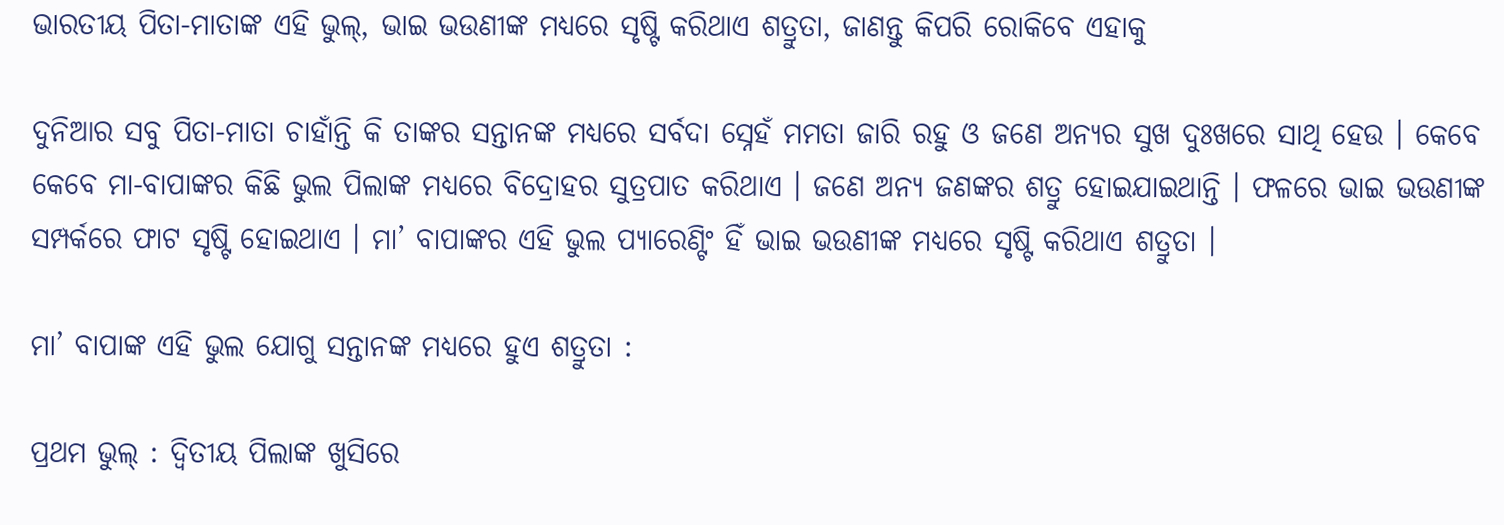ଭାରତୀୟ ପିତା-ମାତାଙ୍କ ଏହି ଭୁଲ୍‌, ଭାଇ ଭଉଣୀଙ୍କ ମଧ୍ୟରେ ସୃଷ୍ଟି କରିଥାଏ ଶତ୍ରୁତା, ଜାଣନ୍ତୁ କିପରି ରୋକିବେ ଏହାକୁ

ଦୁନିଆର ସବୁ ପିତା-ମାତା ଚାହାଁନ୍ତି କି ତାଙ୍କର ସନ୍ତାନଙ୍କ ମଧ୍ୟରେ ସର୍ବଦା ସ୍ନେହଁ ମମତା ଜାରି ରହୁ ଓ ଜଣେ ଅନ୍ୟର ସୁଖ ଦୁଃଖରେ ସାଥି ହେଉ । କେବେ କେବେ ମା-ବାପାଙ୍କର କିଛି ଭୁଲ ପିଲାଙ୍କ ମଧ୍ୟରେ ବିଦ୍ରୋହର ସୁତ୍ରପାତ କରିଥାଏ । ଜଣେ ଅନ୍ୟ ଜଣଙ୍କର ଶତ୍ରୁ ହୋଇଯାଇଥାନ୍ତି । ଫଳରେ ଭାଇ ଭଉଣୀଙ୍କ ସମ୍ପର୍କରେ ଫାଟ ସୃଷ୍ଟି ହୋଇଥାଏ । ମା’ ବାପାଙ୍କର ଏହି ଭୁଲ ପ୍ୟାରେଣ୍ଟିଂ ହିଁ ଭାଇ ଭଉଣୀଙ୍କ ମଧ୍ୟରେ ସୃଷ୍ଟି କରିଥାଏ ଶତ୍ରୁତା ।

ମା’ ବାପାଙ୍କ ଏହି ଭୁଲ ଯୋଗୁ ସନ୍ତାନଙ୍କ ମଧ୍ୟରେ ହୁଏ ଶତ୍ରୁତା :

ପ୍ରଥମ ଭୁଲ୍‌ : ଦ୍ୱିତୀୟ ପିଲାଙ୍କ ଖୁସିରେ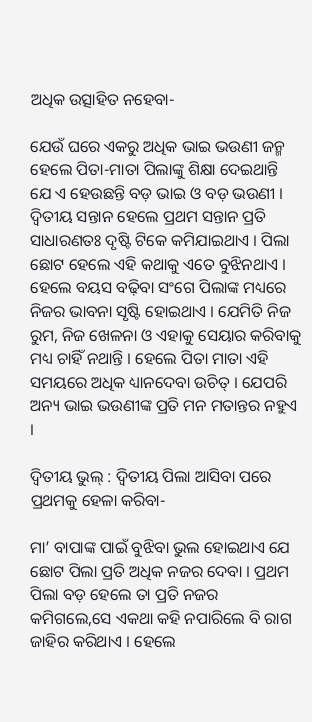ଅଧିକ ଉତ୍ସାହିତ ନହେବା-

ଯେଉଁ ଘରେ ଏକରୁ ଅଧିକ ଭାଇ ଭଉଣୀ ଜନ୍ମ ହେଲେ ପିତା-ମାତା ପିଲାଙ୍କୁ ଶିକ୍ଷା ଦେଇଥାନ୍ତି ଯେ ଏ ହେଉଛନ୍ତି ବଡ଼ ଭାଇ ଓ ବଡ଼ ଭଉଣୀ । ଦ୍ୱିତୀୟ ସନ୍ତାନ ହେଲେ ପ୍ରଥମ ସନ୍ତାନ ପ୍ରତି ସାଧାରଣତଃ ଦୃଷ୍ଟି ଟିକେ କମିଯାଇଥାଏ । ପିଲା ଛୋଟ ହେଲେ ଏହି କଥାକୁ ଏତେ ବୁଝିନଥାଏ । ହେଲେ ବୟସ ବଢ଼ିବା ସଂଗେ ପିଲାଙ୍କ ମଧ୍ୟରେ ନିଜର ଭାବନା ସୃଷ୍ଟି ହୋଇଥାଏ । ଯେମିତି ନିଜ ରୁମ, ନିଜ ଖେଳନା ଓ ଏହାକୁ ସେୟାର କରିବାକୁ ମଧ୍ୟ ଚାହିଁ ନଥାନ୍ତି । ହେଲେ ପିତା ମାତା ଏହି ସମୟରେ ଅଧିକ ଧ୍ୟାନଦେବା ଉଚିତ୍‌ । ଯେପରି ଅନ୍ୟ ଭାଇ ଭଉଣୀଙ୍କ ପ୍ରତି ମନ ମତାନ୍ତର ନହୁଏ ।

ଦ୍ୱିତୀୟ ଭୁଲ୍‌ : ଦ୍ୱିତୀୟ ପିଲା ଆସିବା ପରେ ପ୍ରଥମକୁ ହେଳା କରିବା-

ମା’ ବାପାଙ୍କ ପାଇଁ ବୁଝିବା ଭୁଲ ହୋଇଥାଏ ଯେ ଛୋଟ ପିଲା ପ୍ରତି ଅଧିକ ନଜର ଦେବା । ପ୍ରଥମ ପିଲା ବଡ଼ ହେଲେ ତା ପ୍ରତି ନଜର କମିଗଲେ,ସେ ଏକଥା କହି ନପାରିଲେ ବି ରାଗ ଜାହିର କରିଥାଏ । ହେଲେ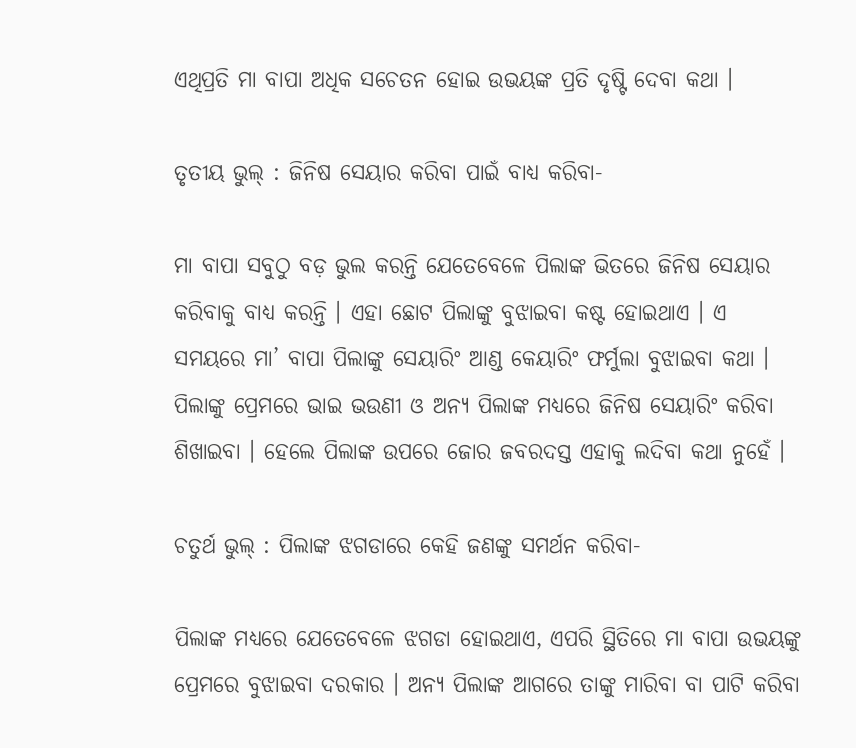ଏଥିପ୍ରତି ମା ବାପା ଅଧିକ ସଚେତନ ହୋଇ ଉଭୟଙ୍କ ପ୍ରତି ଦୃଷ୍ଟି ଦେବା କଥା ।

ତୃତୀୟ ଭୁଲ୍‌ : ଜିନିଷ ସେୟାର କରିବା ପାଇଁ ବାଧ୍ୟ କରିବା-

ମା ବାପା ସବୁଠୁ ବଡ଼ ଭୁଲ କରନ୍ତି ଯେତେବେଳେ ପିଲାଙ୍କ ଭିତରେ ଜିନିଷ ସେୟାର କରିବାକୁ ବାଧ୍ୟ କରନ୍ତି । ଏହା ଛୋଟ ପିଲାଙ୍କୁ ବୁଝାଇବା କଷ୍ଟ ହୋଇଥାଏ । ଏ ସମୟରେ ମା’ ବାପା ପିଲାଙ୍କୁ ସେୟାରିଂ ଆଣ୍ଡ କେୟାରିଂ ଫର୍ମୁଲା ବୁଝାଇବା କଥା । ପିଲାଙ୍କୁ ପ୍ରେମରେ ଭାଇ ଭଉଣୀ ଓ ଅନ୍ୟ ପିଲାଙ୍କ ମଧ୍ୟରେ ଜିନିଷ ସେୟାରିଂ କରିବା ଶିଖାଇବା । ହେଲେ ପିଲାଙ୍କ ଉପରେ ଜୋର ଜବରଦସ୍ତ ଏହାକୁ ଲଦିବା କଥା ନୁହେଁ ।

ଚତୁର୍ଥ ଭୁଲ୍‌ : ପିଲାଙ୍କ ଝଗଡାରେ କେହି ଜଣଙ୍କୁ ସମର୍ଥନ କରିବା-

ପିଲାଙ୍କ ମଧ୍ୟରେ ଯେତେବେଳେ ଝଗଡା ହୋଇଥାଏ, ଏପରି ସ୍ଥିତିରେ ମା ବାପା ଉଭୟଙ୍କୁ ପ୍ରେମରେ ବୁଝାଇବା ଦରକାର । ଅନ୍ୟ ପିଲାଙ୍କ ଆଗରେ ତାଙ୍କୁ ମାରିବା ବା ପାଟି କରିବା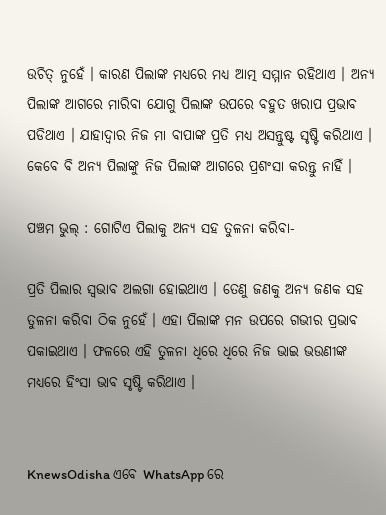ଉଚିତ୍‌ ନୁହେଁ । କାରଣ ପିଲାଙ୍କ ମଧ୍ୟରେ ମଧ୍ୟ ଆତ୍ମ ସମ୍ମାନ ରହିଥାଏ । ଅନ୍ୟ ପିଲାଙ୍କ ଆଗରେ ମାରିବା ଯୋଗୁ ପିଲାଙ୍କ ଉପରେ ବହୁତ ଖରାପ ପ୍ରଭାବ ପଡିଥାଏ । ଯାହାଦ୍ୱାର ନିଜ ମା ବାପାଙ୍କ ପ୍ରତି ମଧ୍ୟ ଅସନ୍ତୁଷ୍ଟ ସୃଷ୍ଟି କରିଥାଏ । କେବେ ବି ଅନ୍ୟ ପିଲାଙ୍କୁ ନିଜ ପିଲାଙ୍କ ଆଗରେ ପ୍ରଶଂସା କରନ୍ତୁ ନାହିଁ ।

ପଞ୍ଚମ ଭୁଲ୍‌ : ଗୋଟିଏ ପିଲାକୁ ଅନ୍ୟ ସହ ତୁଳନା କରିବା-

ପ୍ରତି ପିଲାର ସ୍ୱଭାବ ଅଲଗା ହୋଇଥାଏ । ତେଣୁ ଜଣକୁ ଅନ୍ୟ ଜଣକ ସହ ତୁଳନା କରିବା ଠିକ ନୁହେଁ । ଏହା ପିଲାଙ୍କ ମନ ଉପରେ ଗଭୀର ପ୍ରଭାବ ପକାଇଥାଏ । ଫଳରେ ଏହି ତୁଳନା ଧିରେ ଧିରେ ନିଜ ଭାଇ ଭଉଣୀଙ୍କ ମଧ୍ୟରେ ହିଂସା ଭାବ ସୃଷ୍ଟି କରିଥାଏ ।


KnewsOdisha ଏବେ WhatsApp ରେ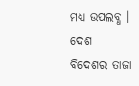ମଧ୍ୟ ଉପଲବ୍ଧ । ଦେଶ ବିଦେଶର ତାଜା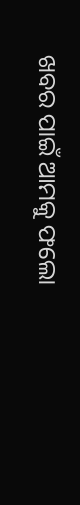ଖବର ପାଇଁ ଆମକୁ ଫଲୋ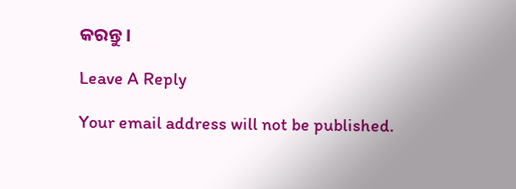କରନ୍ତୁ ।

Leave A Reply

Your email address will not be published.